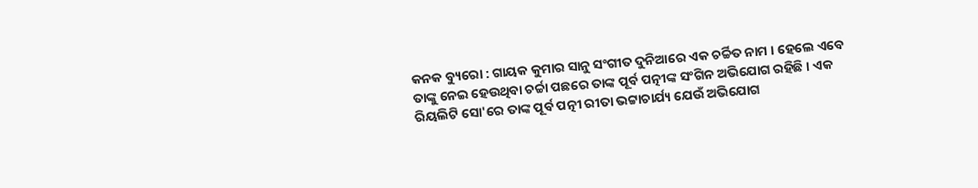କନକ ବ୍ୟୁରୋ : ଗାୟକ କୁମାର ସାନୁ ସଂଗୀତ ଦୁନିଆରେ ଏକ ଚର୍ଚ୍ଚିତ ନାମ । ହେଲେ ଏବେ ତାଙ୍କୁ ନେଇ ହେଉଥିବା ଚର୍ଚ୍ଚା ପଛରେ ତାଙ୍କ ପୂର୍ବ ପତ୍ନୀଙ୍କ ସଂଗିନ ଅଭିଯୋଗ ରହିଛି । ଏକ ରିୟଲିଟି ସୋ'ରେ ତାଙ୍କ ପୂର୍ବ ପତ୍ନୀ ରୀତା ଭଟ୍ଟାଚାର୍ଯ୍ୟ ଯେଉଁ ଅଭିଯୋଗ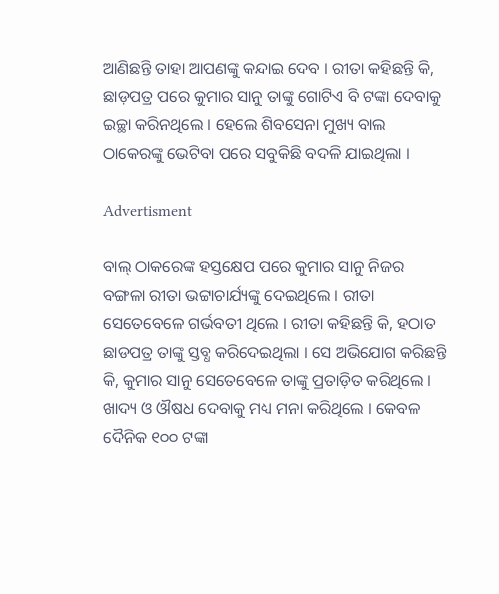ଆଣିଛନ୍ତି ତାହା ଆପଣଙ୍କୁ କନ୍ଦାଇ ଦେବ । ରୀତା କହିଛନ୍ତି କି, ଛାଡ଼ପତ୍ର ପରେ କୁମାର ସାନୁ ତାଙ୍କୁ ଗୋଟିଏ ବି ଟଙ୍କା ଦେବାକୁ ଇଚ୍ଛା କରିନଥିଲେ । ହେଲେ ଶିବସେନା ମୁଖ୍ୟ ବାଲ ଠାକେରଙ୍କୁ ଭେଟିବା ପରେ ସବୁକିଛି ବଦଳି ଯାଇଥିଲା ।

Advertisment

ବାଲ୍ ଠାକରେଙ୍କ ହସ୍ତକ୍ଷେପ ପରେ କୁମାର ସାନୁ ନିଜର ବଙ୍ଗଳା ରୀତା ଭଟ୍ଟାଚାର୍ଯ୍ୟଙ୍କୁ ଦେଇଥିଲେ । ରୀତା ସେତେବେଳେ ଗର୍ଭବତୀ ଥିଲେ । ରୀତା କହିଛନ୍ତି କି, ହଠାତ ଛାଡପତ୍ର ତାଙ୍କୁ ସ୍ତବ୍ଧ କରିଦେଇଥିଲା । ସେ ଅଭିଯୋଗ କରିଛନ୍ତି କି, କୁମାର ସାନୁ ସେତେବେଳେ ତାଙ୍କୁ ପ୍ରତାଡ଼ିତ କରିଥିଲେ । ଖାଦ୍ୟ ଓ ଔଷଧ ଦେବାକୁ ମଧ୍ୟ ମନା କରିଥିଲେ । କେବଳ ଦୈନିକ ୧୦୦ ଟଙ୍କା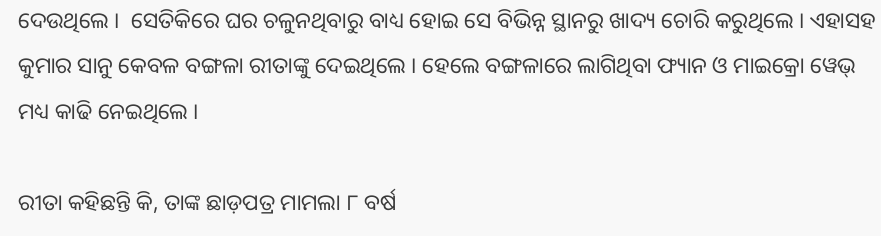ଦେଉଥିଲେ ।  ସେତିକିରେ ଘର ଚଳୁନଥିବାରୁ ବାଧ୍ୟ ହୋଇ ସେ ବିଭିନ୍ନ ସ୍ଥାନରୁ ଖାଦ୍ୟ ଚୋରି କରୁଥିଲେ । ଏହାସହ କୁମାର ସାନୁ କେବଳ ବଙ୍ଗଳା ରୀତାଙ୍କୁ ଦେଇଥିଲେ । ହେଲେ ବଙ୍ଗଳାରେ ଲାଗିଥିବା ଫ୍ୟାନ ଓ ମାଇକ୍ରୋ ୱେଭ୍ ମଧ୍ୟ କାଢି ନେଇଥିଲେ ।

ରୀତା କହିଛନ୍ତି କି, ତାଙ୍କ ଛାଡ଼ପତ୍ର ମାମଲା ୮ ବର୍ଷ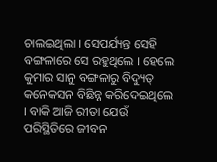ଚାଲଇଥିଲା । ସେପର୍ଯ୍ୟନ୍ତ ସେହି ବଙ୍ଗଳାରେ ସେ ରହୁଥିଲେ । ହେଲେ କୁମାର ସାନୁ ବଙ୍ଗଳାରୁ ବିଦ୍ୟୁତ୍ କନେକସନ ବିଛିନ୍ନ କରିଦେଇଥିଲେ । ବାକି ଆଜି ରୀତା ଯେଉଁ ପରିସ୍ଥିତିରେ ଜୀବନ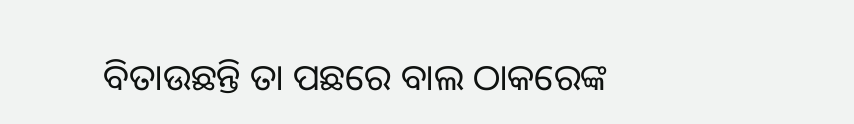ବିତାଉଛନ୍ତି ତା ପଛରେ ବାଲ ଠାକରେଙ୍କ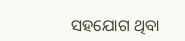ସହଯୋଗ ଥିବା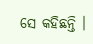ସେ କହିଛନ୍ତି ।